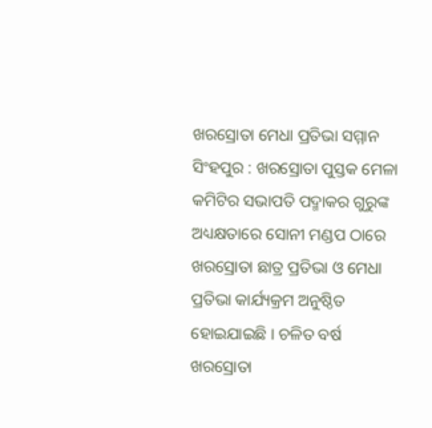ଖରସ୍ରୋତା ମେଧା ପ୍ରତିଭା ସମ୍ମାନ
ସିଂହପୁର : ଖରସ୍ରୋତା ପୁସ୍ତକ ମେଳା କମିଟିର ସଭାପତି ପଦ୍ମାକର ଗୁରୁଙ୍କ ଅଧ୍ୟକ୍ଷତାରେ ସୋନୀ ମଣ୍ଡପ ଠାରେ ଖରସ୍ରୋତା ଛାତ୍ର ପ୍ରତିଭା ଓ ମେଧା ପ୍ରତିଭା କାର୍ଯ୍ୟକ୍ରମ ଅନୁଷ୍ଠିତ ହୋଇଯାଇଛି । ଚଳିତ ବର୍ଷ ଖରସ୍ରୋତା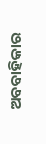ଅବବାହିକାର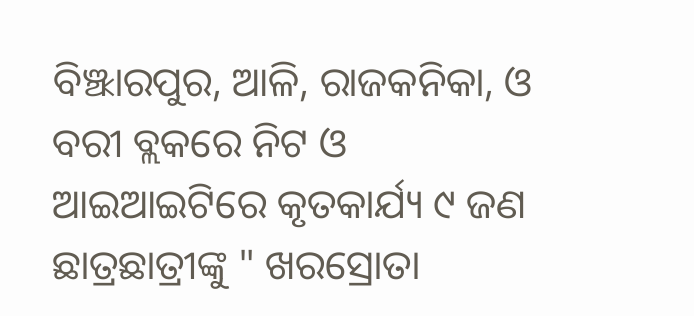ବିଞ୍ଝାରପୁର, ଆଳି, ରାଜକନିକା, ଓ ବରୀ ବ୍ଲକରେ ନିଟ ଓ ଆଇଆଇଟିରେ କୃତକାର୍ଯ୍ୟ ୯ ଜଣ ଛାତ୍ରଛାତ୍ରୀଙ୍କୁ " ଖରସ୍ରୋତା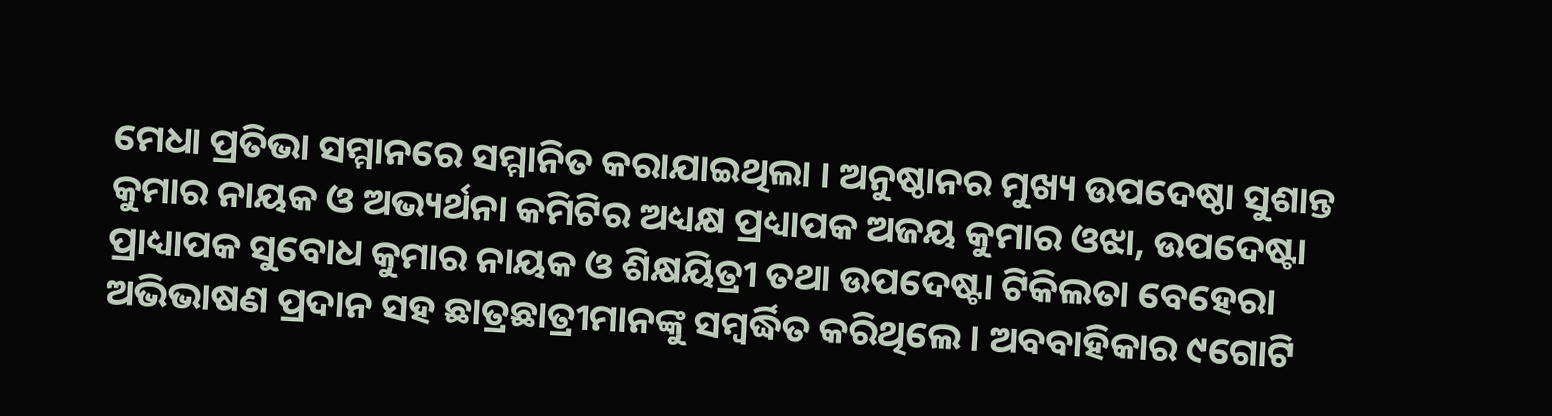ମେଧା ପ୍ରତିଭା ସମ୍ମାନରେ ସମ୍ମାନିତ କରାଯାଇଥିଲା । ଅନୁଷ୍ଠାନର ମୁଖ୍ୟ ଉପଦେଷ୍ଠା ସୁଶାନ୍ତ କୁମାର ନାୟକ ଓ ଅଭ୍ୟର୍ଥନା କମିଟିର ଅଧ୍ୟକ୍ଷ ପ୍ରଧ୍ୟାପକ ଅଜୟ କୁମାର ଓଝା, ଉପଦେଷ୍ଟା ପ୍ରାଧ୍ୟାପକ ସୁବୋଧ କୁମାର ନାୟକ ଓ ଶିକ୍ଷୟିତ୍ରୀ ତଥା ଉପଦେଷ୍ଟା ଟିକିଲତା ବେହେରା ଅଭିଭାଷଣ ପ୍ରଦାନ ସହ ଛାତ୍ରଛାତ୍ରୀମାନଙ୍କୁ ସମ୍ବର୍ଦ୍ଧିତ କରିଥିଲେ । ଅବବାହିକାର ୯ଗୋଟି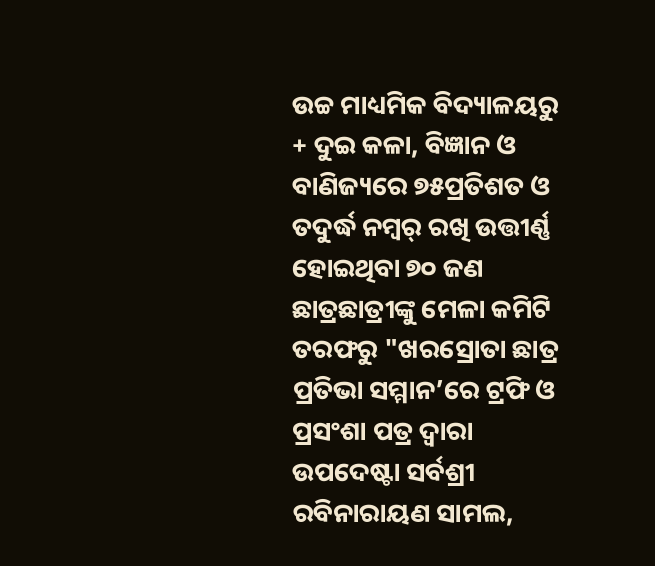ଉଚ୍ଚ ମାଧ୍ୟମିକ ବିଦ୍ୟାଳୟରୁ + ଦୁଇ କଳା, ବିଜ୍ଞାନ ଓ ବାଣିଜ୍ୟରେ ୭୫ପ୍ରତିଶତ ଓ ତଦୁର୍ଦ୍ଧ ନମ୍ୱର୍ ରଖି ଉତ୍ତୀର୍ଣ୍ଣ ହୋଇଥିବା ୭୦ ଜଣ ଛାତ୍ରଛାତ୍ରୀଙ୍କୁ ମେଳା କମିଟି ତରଫରୁ "ଖରସ୍ରୋତା ଛାତ୍ର ପ୍ରତିଭା ସମ୍ମାନ’ରେ ଟ୍ରଫି ଓ ପ୍ରସଂଶା ପତ୍ର ଦ୍ୱାରା ଉପଦେଷ୍ଟା ସର୍ବଶ୍ରୀ ରବିନାରାୟଣ ସାମଲ,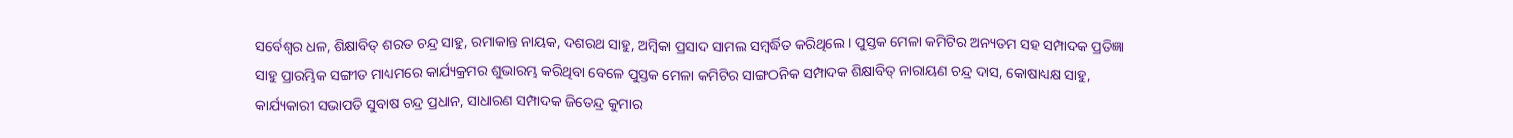ସର୍ବେଶ୍ୱର ଧଳ, ଶିକ୍ଷାବିତ୍ ଶରତ ଚନ୍ଦ୍ର ସାହୁ, ରମାକାନ୍ତ ନାୟକ, ଦଶରଥ ସାହୁ, ଅମ୍ବିକା ପ୍ରସାଦ ସାମଲ ସମ୍ବର୍ଦ୍ଧିତ କରିଥିଲେ । ପୁସ୍ତକ ମେଳା କମିଟିର ଅନ୍ୟତମ ସହ ସମ୍ପାଦକ ପ୍ରତିଜ୍ଞା ସାହୁ ପ୍ରାରମ୍ଭିକ ସଙ୍ଗୀତ ମାଧ୍ୟମରେ କାର୍ଯ୍ୟକ୍ରମର ଶୁଭାରମ୍ଭ କରିଥିବା ବେଳେ ପୁସ୍ତକ ମେଳା କମିଟିର ସାଙ୍ଗଠନିକ ସମ୍ପାଦକ ଶିକ୍ଷାବିତ୍ ନାରାୟଣ ଚନ୍ଦ୍ର ଦାସ, କୋଷାଧ୍ୟକ୍ଷ ସାହୁ, କାର୍ଯ୍ୟକାରୀ ସଭାପତି ସୁବାଷ ଚନ୍ଦ୍ର ପ୍ରଧାନ, ସାଧାରଣ ସମ୍ପାଦକ ଜିତେନ୍ଦ୍ର କୁମାର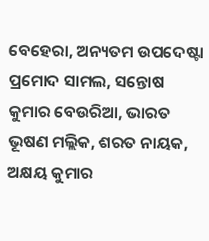ବେହେରା, ଅନ୍ୟତମ ଉପଦେଷ୍ଟା ପ୍ରମୋଦ ସାମଲ, ସନ୍ତୋଷ କୁମାର ବେଉରିଆ, ଭାରତ ଭୂଷଣ ମଲ୍ଲିକ, ଶରତ ନାୟକ, ଅକ୍ଷୟ କୁମାର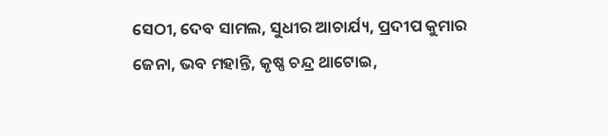ସେଠୀ, ଦେବ ସାମଲ, ସୁଧୀର ଆଚାର୍ଯ୍ୟ, ପ୍ରଦୀପ କୁମାର ଜେନା, ଭବ ମହାନ୍ତି, କୃଷ୍ଣ ଚନ୍ଦ୍ର ଥାଟୋଇ,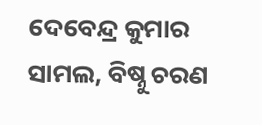ଦେବେନ୍ଦ୍ର କୁମାର ସାମଲ, ବିଷ୍ନୁ ଚରଣ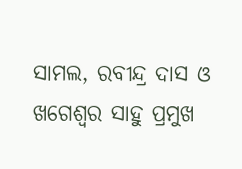ସାମଲ, ରବୀନ୍ଦ୍ର ଦାସ ଓ ଖଗେଶ୍ୱର ସାହୁ ପ୍ରମୁଖ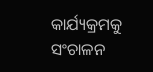କାର୍ଯ୍ୟକ୍ରମକୁ ସଂଚାଳନ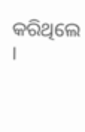କରିଥିଲେ ।